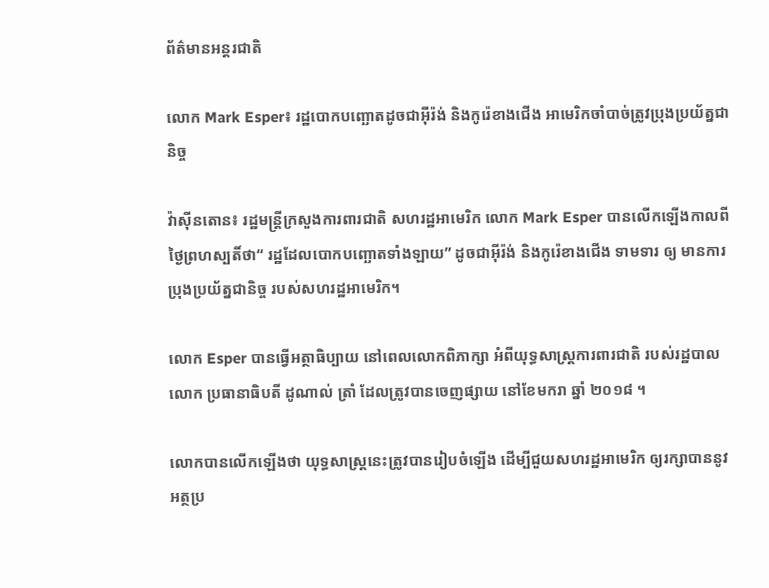ព័ត៌មានអន្តរជាតិ

លោក Mark Esper៖ រដ្ឋបោកបញ្ឆោតដូចជាអ៊ីរ៉ង់ និងកូរ៉េខាងជើង អាមេរិកចាំបាច់ត្រូវប្រុងប្រយ័ត្នជានិច្ច

វ៉ាស៊ីនតោន៖ រដ្ឋមន្រ្តីក្រសួងការពារជាតិ សហរដ្ឋអាមេរិក លោក Mark Esper បានលើកឡើងកាលពីថ្ងៃព្រហស្បតិ៍ថា“ រដ្ឋដែលបោកបញ្ឆោតទាំងឡាយ” ដូចជាអ៊ីរ៉ង់ និងកូរ៉េខាងជើង ទាមទារ ឲ្យ មានការប្រុងប្រយ័ត្នជានិច្ច របស់សហរដ្ឋអាមេរិក។

លោក Esper បានធ្វើអត្ថាធិប្បាយ នៅពេលលោកពិភាក្សា អំពីយុទ្ធសាស្ត្រការពារជាតិ របស់រដ្ឋបាលលោក ប្រធានាធិបតី ដូណាល់ ត្រាំ ដែលត្រូវបានចេញផ្សាយ នៅខែមករា ឆ្នាំ ២០១៨ ។

លោកបានលើកឡើងថា យុទ្ធសាស្ត្រនេះត្រូវបានរៀបចំឡើង ដើម្បីជួយសហរដ្ឋអាមេរិក ឲ្យរក្សាបាននូវអត្ថប្រ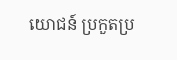យោជន៍ ប្រកួតប្រ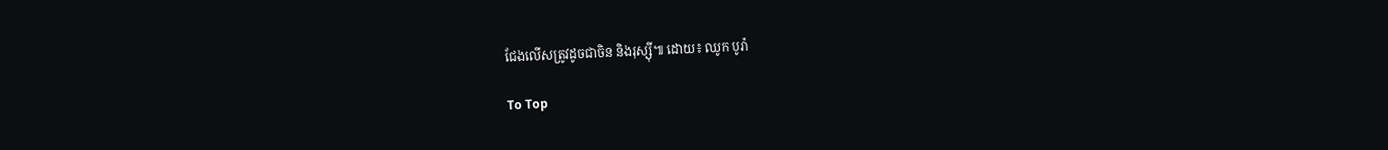ជែងលើសត្រូវដូចជាចិន និងរុស្ស៊ី៕ ដោយ៖ ឈូក បូរ៉ា

To Top